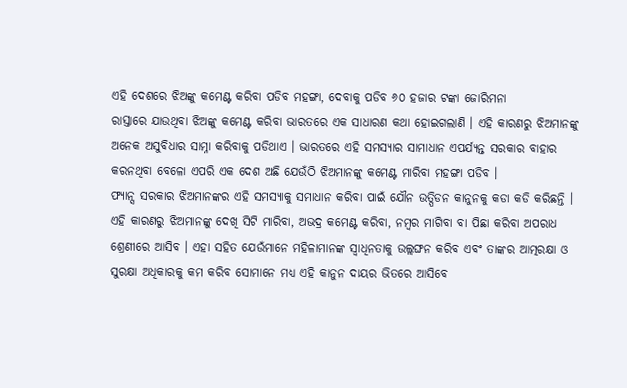ଏହି ଦେଶରେ ଝିଅଙ୍କୁ କମେଣ୍ଟ କରିବା ପଡିବ ମହଙ୍ଗା, ଦେବାକୁ ପଡିବ ୬୦ ହଜାର ଟଙ୍କା ଜୋରିମନା
ରାସ୍ତାରେ ଯାଉଥିବା ଝିଅଙ୍କୁ କମେଣ୍ଟ କରିବା ଭାରତରେ ଏକ ସାଧାରଣ କଥା ହୋଇଗଲାଣି । ଏହି କାରଣରୁ ଝିଅମାନଙ୍କୁ ଅନେକ ଅସୁବିଧାର ସାମ୍ନା କରିବାକୁ ପଡିଥାଏ । ଭାରତରେ ଏହି ସମସ୍ୟାର ସାମାଧାନ ଏପର୍ଯ୍ୟନ୍ତ ସରକାର ବାହାର କରନଥିବା ବେଳୋ ଏପରି ଏକ ଦେଶ ଅଛି ଯେଉଁଠି ଝିଅମାନଙ୍କୁ କମେଣ୍ଟ ମାରିବା ମହଙ୍ଗା ପଡିବ ।
ଫ୍ୟାନ୍ସ ସରକାର ଝିଅମାନଙ୍କର ଏହି ସମସ୍ୟାକୁ ସମାଧାନ କରିବା ପାଇଁ ଯୌନ ଉତ୍ପିଡନ କାନୁନକୁ କଡା କଡି କରିଛନ୍ତି । ଏହି କାରଣରୁ ଝିଅମାନଙ୍କୁ ଦେଖି ସିଟି ମାରିବା, ଅଭଦ୍ର କମେଣ୍ଟ କରିବା, ନମ୍ବର ମାଗିବା ବା ପିଛା କରିବା ଅପରାଧ ଶ୍ରେଣୀରେ ଆସିବ । ଏହା ସହିତ ଯେଉଁମାନେ ମହିଳାମାନଙ୍କ ସ୍ୱାଧିନତାକୁ ଉଲ୍ଲଙ୍ଘନ କରିବ ଏବଂ ତାଙ୍କର ଆତ୍ମରକ୍ଷା ଓ ସୁରକ୍ଷା ଅଧିକାରକୁ କମ କରିବ ସୋମାନେ ମଧ୍ୟ ଏହି କାନୁନ ଦାୟର ଭିତରେ ଆସିବେ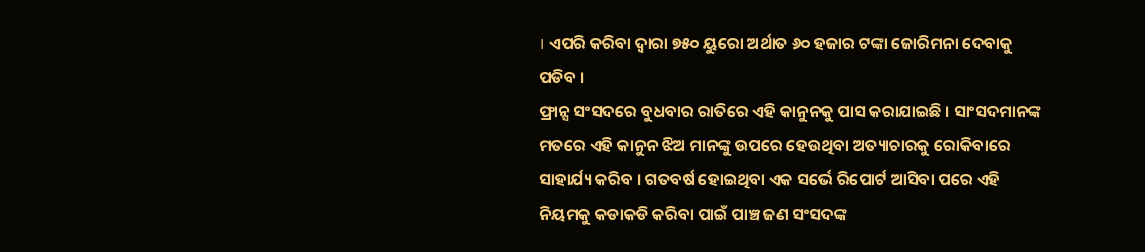। ଏପରି କରିବା ଦ୍ୱାରା ୭୫୦ ୟୁରୋ ଅର୍ଥାତ ୬୦ ହଜାର ଟଙ୍କା ଜୋରିମନା ଦେବାକୁ ପଡିବ ।
ଫ୍ରାନ୍ସ ସଂସଦରେ ବୁଧବାର ରାତିରେ ଏହି କାନୁନକୁ ପାସ କରାଯାଇଛି । ସାଂସଦମାନଙ୍କ ମତରେ ଏହି କାନୁନ ଝିଅ ମାନଙ୍କୁ ଉପରେ ହେଉଥିବା ଅତ୍ୟାଚାରକୁ ରୋକିବାରେ ସାହାର୍ଯ୍ୟ କରିବ । ଗତବର୍ଷ ହୋଇଥିବା ଏକ ସର୍ଭେ ରିପୋର୍ଟ ଆସିବା ପରେ ଏହି ନିୟମକୁ କଡାକଡି କରିବା ପାଇଁ ପାଞ୍ଚ ଜଣ ସଂସଦଙ୍କ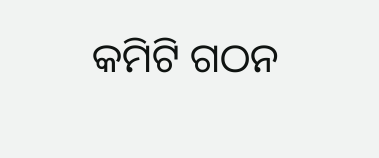କମିଟି ଗଠନ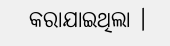କରାଯାଇଥିଲା ।